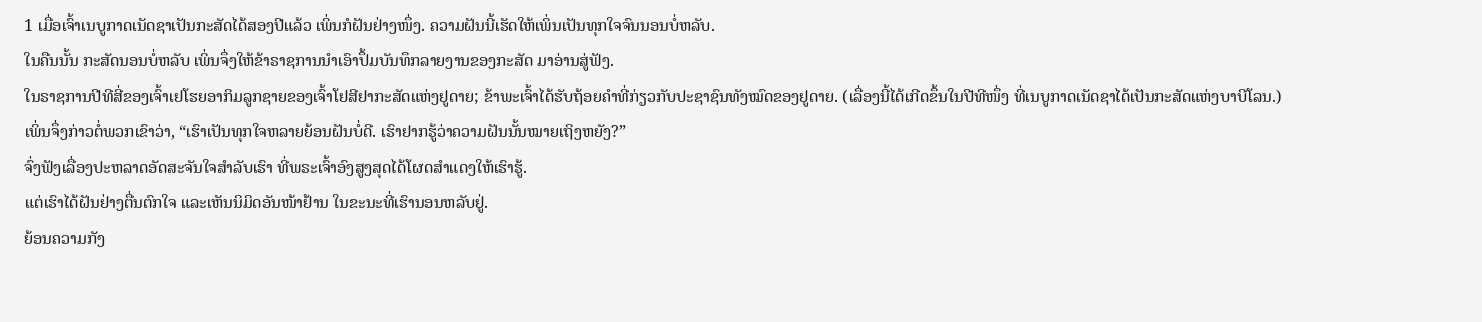1 ເມື່ອເຈົ້າເນບູກາດເນັດຊາເປັນກະສັດໄດ້ສອງປີແລ້ວ ເພິ່ນກໍຝັນຢ່າງໜຶ່ງ. ຄວາມຝັນນີ້ເຮັດໃຫ້ເພິ່ນເປັນທຸກໃຈຈົນນອນບໍ່ຫລັບ.
ໃນຄືນນັ້ນ ກະສັດນອນບໍ່ຫລັບ ເພິ່ນຈຶ່ງໃຫ້ຂ້າຣາຊການນຳເອົາປຶ້ມບັນທຶກລາຍງານຂອງກະສັດ ມາອ່ານສູ່ຟັງ.
ໃນຣາຊການປີທີສີ່ຂອງເຈົ້າເຢໂຮຍອາກິມລູກຊາຍຂອງເຈົ້າໂຢສີຢາກະສັດແຫ່ງຢູດາຍ; ຂ້າພະເຈົ້າໄດ້ຮັບຖ້ອຍຄຳທີ່ກ່ຽວກັບປະຊາຊົນທັງໝົດຂອງຢູດາຍ. (ເລື່ອງນີ້ໄດ້ເກີດຂຶ້ນໃນປີທີໜຶ່ງ ທີ່ເນບູກາດເນັດຊາໄດ້ເປັນກະສັດແຫ່ງບາບີໂລນ.)
ເພິ່ນຈຶ່ງກ່າວຕໍ່ພວກເຂົາວ່າ, “ເຮົາເປັນທຸກໃຈຫລາຍຍ້ອນຝັນບໍ່ດີ. ເຮົາຢາກຮູ້ວ່າຄວາມຝັນນັ້ນໝາຍເຖິງຫຍັງ?”
ຈົ່ງຟັງເລື່ອງປະຫລາດອັດສະຈັນໃຈສຳລັບເຮົາ ທີ່ພຣະເຈົ້າອົງສູງສຸດໄດ້ໂຜດສຳແດງໃຫ້ເຮົາຮູ້.
ແຕ່ເຮົາໄດ້ຝັນຢ່າງຕື່ນຕົກໃຈ ແລະເຫັນນິມິດອັນໜ້າຢ້ານ ໃນຂະນະທີ່ເຮົານອນຫລັບຢູ່.
ຍ້ອນຄວາມກັງ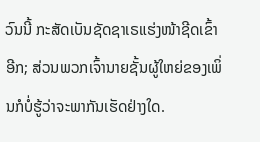ວົນນີ້ ກະສັດເບັນຊັດຊາເຣແຮ່ງໜ້າຊີດເຂົ້າອີກ; ສ່ວນພວກເຈົ້ານາຍຊັ້ນຜູ້ໃຫຍ່ຂອງເພິ່ນກໍບໍ່ຮູ້ວ່າຈະພາກັນເຮັດຢ່າງໃດ.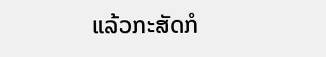ແລ້ວກະສັດກໍ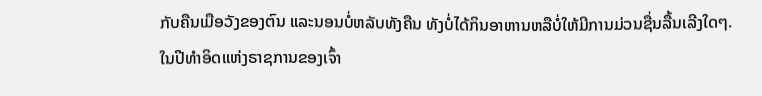ກັບຄືນເມືອວັງຂອງຕົນ ແລະນອນບໍ່ຫລັບທັງຄືນ ທັງບໍ່ໄດ້ກິນອາຫານຫລືບໍ່ໃຫ້ມີການມ່ວນຊື່ນລື້ນເລີງໃດໆ.
ໃນປີທຳອິດແຫ່ງຣາຊການຂອງເຈົ້າ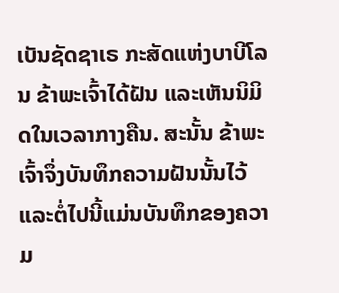ເບັນຊັດຊາເຣ ກະສັດແຫ່ງບາບີໂລນ ຂ້າພະເຈົ້າໄດ້ຝັນ ແລະເຫັນນິມິດໃນເວລາກາງຄືນ. ສະນັ້ນ ຂ້າພະເຈົ້າຈຶ່ງບັນທຶກຄວາມຝັນນັ້ນໄວ້ ແລະຕໍ່ໄປນີ້ແມ່ນບັນທຶກຂອງຄວາມ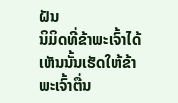ຝັນ
ນິມິດທີ່ຂ້າພະເຈົ້າໄດ້ເຫັນນັ້ນເຮັດໃຫ້ຂ້າພະເຈົ້າຕື່ນ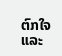ຕົກໃຈ ແລະ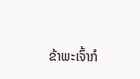ຂ້າພະເຈົ້າກໍ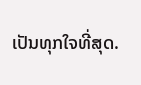ເປັນທຸກໃຈທີ່ສຸດ.